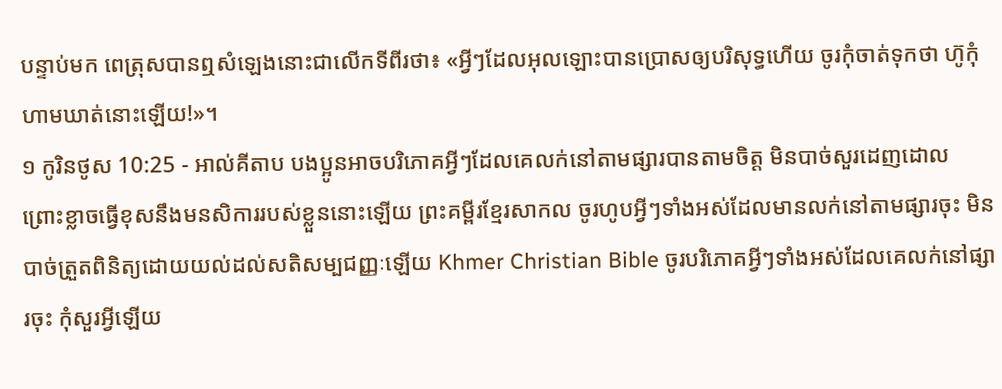បន្ទាប់មក ពេត្រុសបានឮសំឡេងនោះជាលើកទីពីរថា៖ «អ្វីៗដែលអុលឡោះបានប្រោសឲ្យបរិសុទ្ធហើយ ចូរកុំចាត់ទុកថា ហ៊ូកុំហាមឃាត់នោះឡើយ!»។
១ កូរិនថូស 10:25 - អាល់គីតាប បងប្អូនអាចបរិភោគអ្វីៗដែលគេលក់នៅតាមផ្សារបានតាមចិត្ដ មិនបាច់សួរដេញដោល ព្រោះខ្លាចធ្វើខុសនឹងមនសិការរបស់ខ្លួននោះឡើយ ព្រះគម្ពីរខ្មែរសាកល ចូរហូបអ្វីៗទាំងអស់ដែលមានលក់នៅតាមផ្សារចុះ មិនបាច់ត្រួតពិនិត្យដោយយល់ដល់សតិសម្បជញ្ញៈឡើយ Khmer Christian Bible ចូរបរិភោគអ្វីៗទាំងអស់ដែលគេលក់នៅផ្សារចុះ កុំសួរអ្វីឡើយ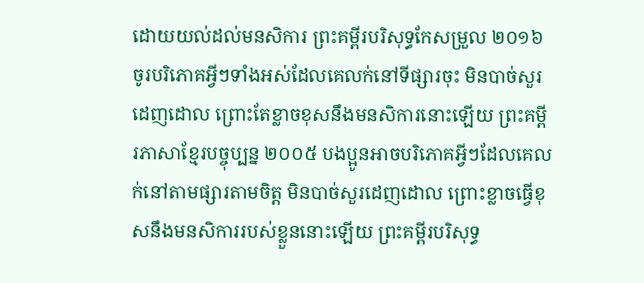ដោយយល់ដល់មនសិការ ព្រះគម្ពីរបរិសុទ្ធកែសម្រួល ២០១៦ ចូរបរិភោគអ្វីៗទាំងអស់ដែលគេលក់នៅទីផ្សារចុះ មិនបាច់សួរដេញដោល ព្រោះតែខ្លាចខុសនឹងមនសិការនោះឡើយ ព្រះគម្ពីរភាសាខ្មែរបច្ចុប្បន្ន ២០០៥ បងប្អូនអាចបរិភោគអ្វីៗដែលគេលក់នៅតាមផ្សារតាមចិត្ត មិនបាច់សួរដេញដោល ព្រោះខ្លាចធ្វើខុសនឹងមនសិការរបស់ខ្លួននោះឡើយ ព្រះគម្ពីរបរិសុទ្ធ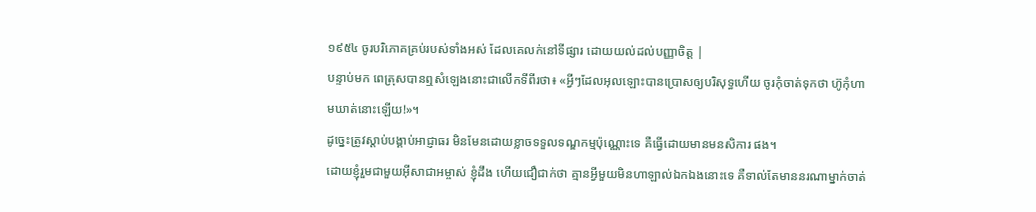១៩៥៤ ចូរបរិភោគគ្រប់របស់ទាំងអស់ ដែលគេលក់នៅទីផ្សារ ដោយយល់ដល់បញ្ញាចិត្ត |
បន្ទាប់មក ពេត្រុសបានឮសំឡេងនោះជាលើកទីពីរថា៖ «អ្វីៗដែលអុលឡោះបានប្រោសឲ្យបរិសុទ្ធហើយ ចូរកុំចាត់ទុកថា ហ៊ូកុំហាមឃាត់នោះឡើយ!»។
ដូច្នេះត្រូវស្ដាប់បង្គាប់អាជ្ញាធរ មិនមែនដោយខ្លាចទទួលទណ្ឌកម្មប៉ុណ្ណោះទេ គឺធ្វើដោយមានមនសិការ ផង។
ដោយខ្ញុំរួមជាមួយអ៊ីសាជាអម្ចាស់ ខ្ញុំដឹង ហើយជឿជាក់ថា គ្មានអ្វីមួយមិនហាឡាល់ឯកឯងនោះទេ គឺទាល់តែមាននរណាម្នាក់ចាត់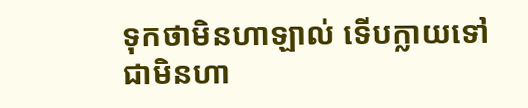ទុកថាមិនហាឡាល់ ទើបក្លាយទៅជាមិនហា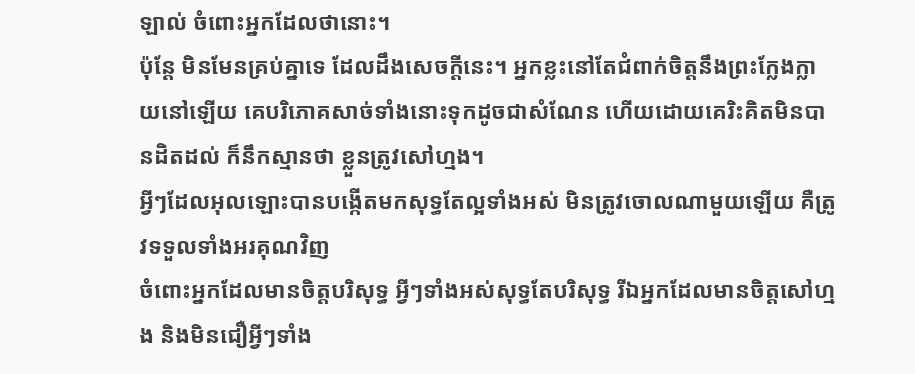ឡាល់ ចំពោះអ្នកដែលថានោះ។
ប៉ុន្ដែ មិនមែនគ្រប់គ្នាទេ ដែលដឹងសេចក្ដីនេះ។ អ្នកខ្លះនៅតែជំពាក់ចិត្ដនឹងព្រះក្លែងក្លាយនៅឡើយ គេបរិភោគសាច់ទាំងនោះទុកដូចជាសំណែន ហើយដោយគេរិះគិតមិនបានដិតដល់ ក៏នឹកស្មានថា ខ្លួនត្រូវសៅហ្មង។
អ្វីៗដែលអុលឡោះបានបង្កើតមកសុទ្ធតែល្អទាំងអស់ មិនត្រូវចោលណាមួយឡើយ គឺត្រូវទទួលទាំងអរគុណវិញ
ចំពោះអ្នកដែលមានចិត្ដបរិសុទ្ធ អ្វីៗទាំងអស់សុទ្ធតែបរិសុទ្ធ រីឯអ្នកដែលមានចិត្ដសៅហ្មង និងមិនជឿអ្វីៗទាំង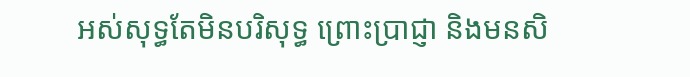អស់សុទ្ធតែមិនបរិសុទ្ធ ព្រោះប្រាជ្ញា និងមនសិ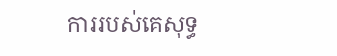ការរបស់គេសុទ្ធ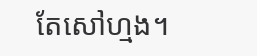តែសៅហ្មង។